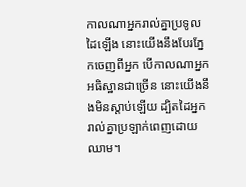កាលណាអ្នករាល់គ្នាប្រទូលដៃឡើង នោះយើងនឹងបែរភ្នែកចេញពីអ្នក បើកាលណាអ្នកអធិស្ឋានជាច្រើន នោះយើងនឹងមិនស្តាប់ឡើយ ដ្បិតដៃអ្នករាល់គ្នាប្រឡាក់ពេញដោយឈាម។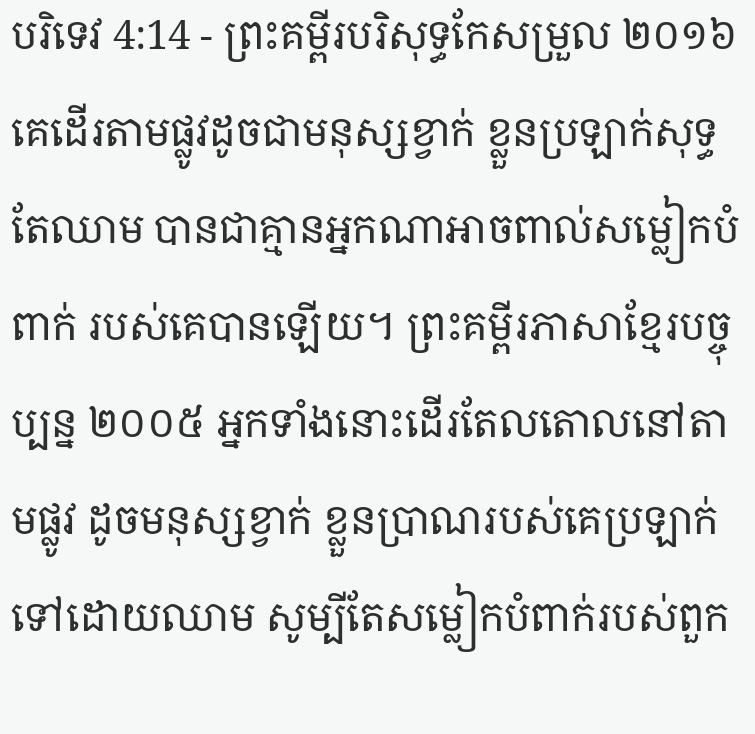បរិទេវ 4:14 - ព្រះគម្ពីរបរិសុទ្ធកែសម្រួល ២០១៦ គេដើរតាមផ្លូវដូចជាមនុស្សខ្វាក់ ខ្លួនប្រឡាក់សុទ្ធតែឈាម បានជាគ្មានអ្នកណាអាចពាល់សម្លៀកបំពាក់ របស់គេបានឡើយ។ ព្រះគម្ពីរភាសាខ្មែរបច្ចុប្បន្ន ២០០៥ អ្នកទាំងនោះដើរតែលតោលនៅតាមផ្លូវ ដូចមនុស្សខ្វាក់ ខ្លួនប្រាណរបស់គេប្រឡាក់ទៅដោយឈាម សូម្បីតែសម្លៀកបំពាក់របស់ពួក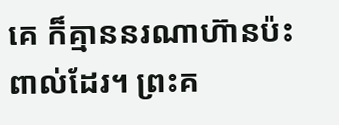គេ ក៏គ្មាននរណាហ៊ានប៉ះពាល់ដែរ។ ព្រះគ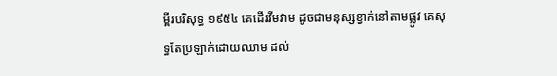ម្ពីរបរិសុទ្ធ ១៩៥៤ គេដើរវីមវាម ដូចជាមនុស្សខ្វាក់នៅតាមផ្លូវ គេសុទ្ធតែប្រឡាក់ដោយឈាម ដល់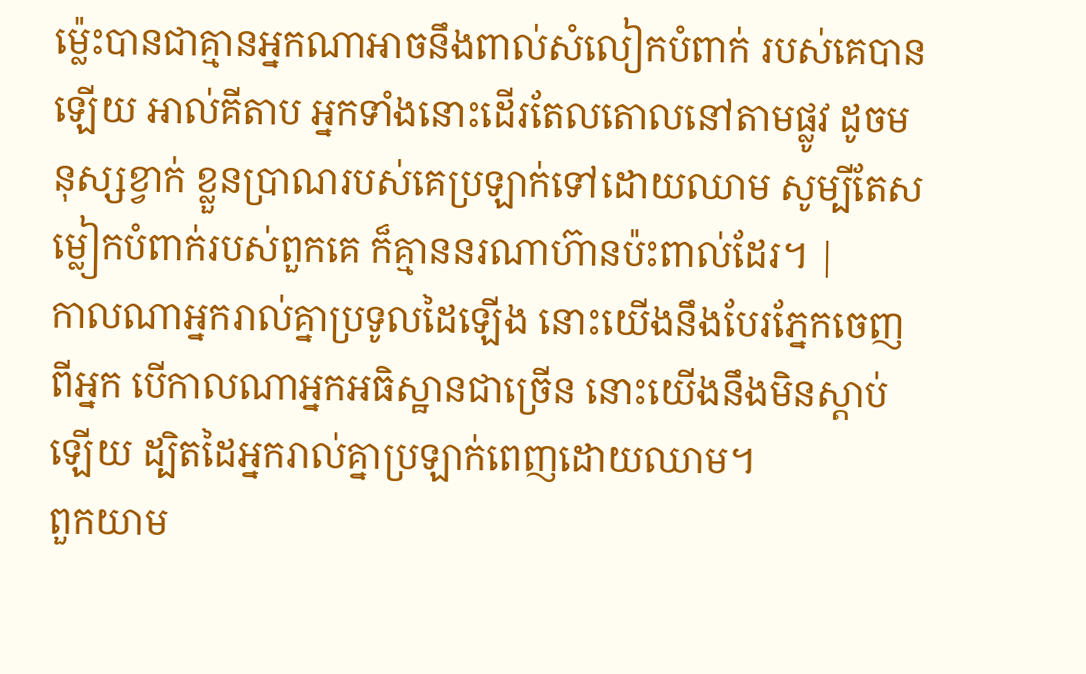ម៉្លេះបានជាគ្មានអ្នកណាអាចនឹងពាល់សំលៀកបំពាក់ របស់គេបានឡើយ អាល់គីតាប អ្នកទាំងនោះដើរតែលតោលនៅតាមផ្លូវ ដូចមនុស្សខ្វាក់ ខ្លួនប្រាណរបស់គេប្រឡាក់ទៅដោយឈាម សូម្បីតែសម្លៀកបំពាក់របស់ពួកគេ ក៏គ្មាននរណាហ៊ានប៉ះពាល់ដែរ។ |
កាលណាអ្នករាល់គ្នាប្រទូលដៃឡើង នោះយើងនឹងបែរភ្នែកចេញពីអ្នក បើកាលណាអ្នកអធិស្ឋានជាច្រើន នោះយើងនឹងមិនស្តាប់ឡើយ ដ្បិតដៃអ្នករាល់គ្នាប្រឡាក់ពេញដោយឈាម។
ពួកយាម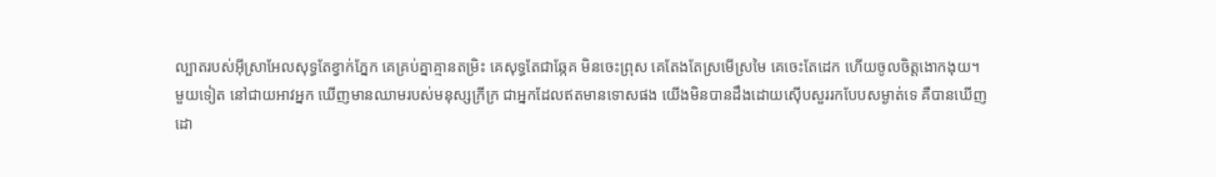ល្បាតរបស់អ៊ីស្រាអែលសុទ្ធតែខ្វាក់ភ្នែក គេគ្រប់គ្នាគ្មានតម្រិះ គេសុទ្ធតែជាឆ្កែគ មិនចេះព្រុស គេតែងតែស្រមើស្រមៃ គេចេះតែដេក ហើយចូលចិត្តងោកងុយ។
មួយទៀត នៅជាយអាវអ្នក ឃើញមានឈាមរបស់មនុស្សក្រីក្រ ជាអ្នកដែលឥតមានទោសផង យើងមិនបានដឹងដោយស៊ើបសួររកបែបសម្ងាត់ទេ គឺបានឃើញដោ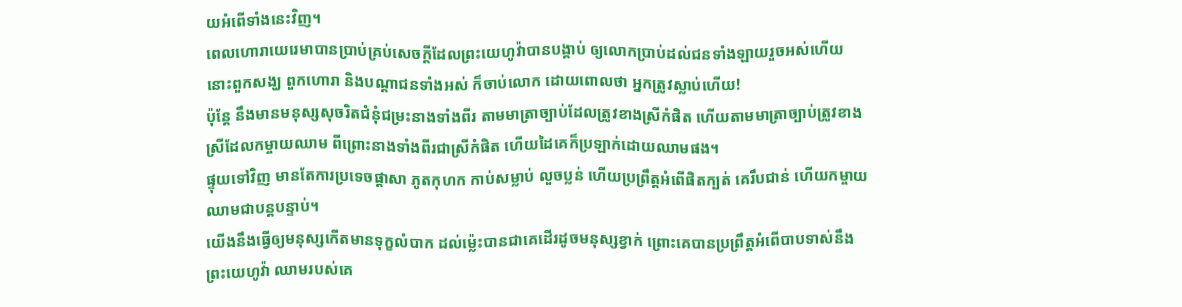យអំពើទាំងនេះវិញ។
ពេលហោរាយេរេមាបានប្រាប់គ្រប់សេចក្ដីដែលព្រះយេហូវ៉ាបានបង្គាប់ ឲ្យលោកប្រាប់ដល់ជនទាំងឡាយរួចអស់ហើយ នោះពួកសង្ឃ ពួកហោរា និងបណ្ដាជនទាំងអស់ ក៏ចាប់លោក ដោយពោលថា អ្នកត្រូវស្លាប់ហើយ!
ប៉ុន្តែ នឹងមានមនុស្សសុចរិតជំនុំជម្រះនាងទាំងពីរ តាមមាត្រាច្បាប់ដែលត្រូវខាងស្រីកំផិត ហើយតាមមាត្រាច្បាប់ត្រូវខាងស្រីដែលកម្ចាយឈាម ពីព្រោះនាងទាំងពីរជាស្រីកំផិត ហើយដៃគេក៏ប្រឡាក់ដោយឈាមផង។
ផ្ទុយទៅវិញ មានតែការប្រទេចផ្ដាសា ភូតកុហក កាប់សម្លាប់ លួចប្លន់ ហើយប្រព្រឹត្តអំពើផិតក្បត់ គេរឹបជាន់ ហើយកម្ចាយឈាមជាបន្តបន្ទាប់។
យើងនឹងធ្វើឲ្យមនុស្សកើតមានទុក្ខលំបាក ដល់ម៉្លេះបានជាគេដើរដូចមនុស្សខ្វាក់ ព្រោះគេបានប្រព្រឹត្តអំពើបាបទាស់នឹងព្រះយេហូវ៉ា ឈាមរបស់គេ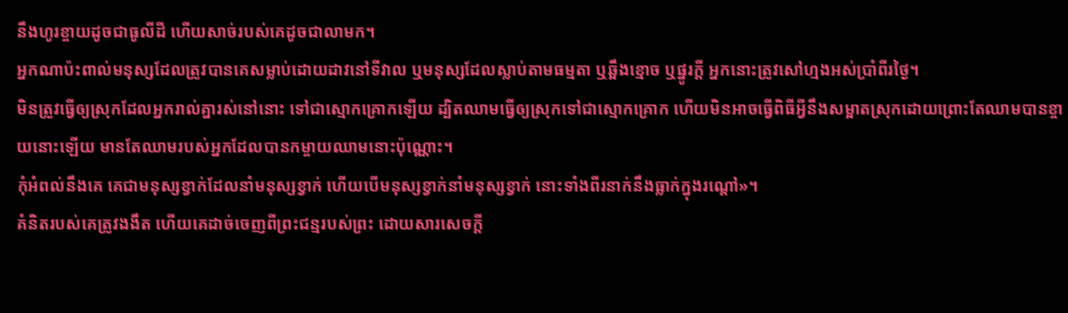នឹងហូរខ្ចាយដូចជាធូលីដី ហើយសាច់របស់គេដូចជាលាមក។
អ្នកណាប៉ះពាល់មនុស្សដែលត្រូវបានគេសម្លាប់ដោយដាវនៅទីវាល ឬមនុស្សដែលស្លាប់តាមធម្មតា ឬឆ្អឹងខ្មោច ឬផ្នូរក្តី អ្នកនោះត្រូវសៅហ្មងអស់ប្រាំពីរថ្ងៃ។
មិនត្រូវធ្វើឲ្យស្រុកដែលអ្នករាល់គ្នារស់នៅនោះ ទៅជាស្មោកគ្រោកឡើយ ដ្បិតឈាមធ្វើឲ្យស្រុកទៅជាស្មោកគ្រោក ហើយមិនអាចធ្វើពិធីអ្វីនឹងសម្អាតស្រុកដោយព្រោះតែឈាមបានខ្ចាយនោះឡើយ មានតែឈាមរបស់អ្នកដែលបានកម្ចាយឈាមនោះប៉ុណ្ណោះ។
កុំអំពល់នឹងគេ គេជាមនុស្សខ្វាក់ដែលនាំមនុស្សខ្វាក់ ហើយបើមនុស្សខ្វាក់នាំមនុស្សខ្វាក់ នោះទាំងពីរនាក់នឹងធ្លាក់ក្នុងរណ្តៅ»។
គំនិតរបស់គេត្រូវងងឹត ហើយគេដាច់ចេញពីព្រះជន្មរបស់ព្រះ ដោយសារសេចក្តី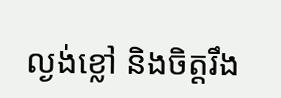ល្ងង់ខ្លៅ និងចិត្តរឹង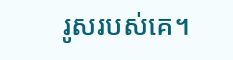រូសរបស់គេ។